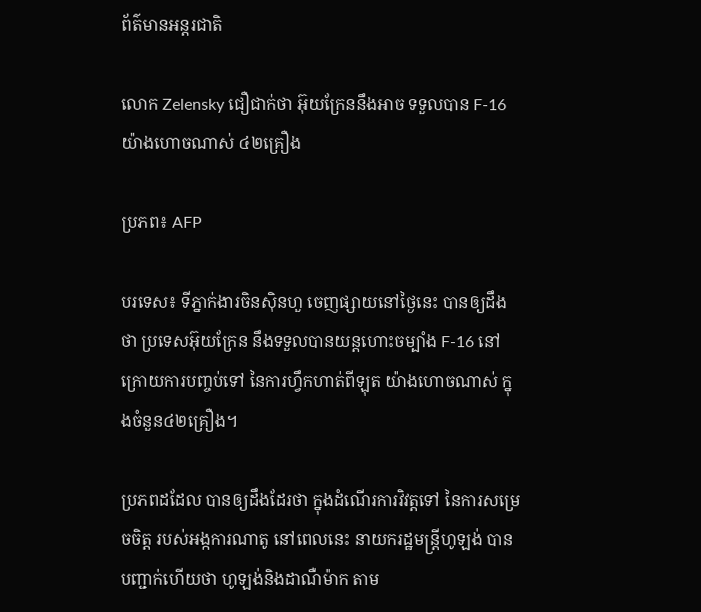ព័ត៌មានអន្តរជាតិ

លោក Zelensky ជឿជាក់ថា អ៊ុយក្រែននឹងអាច ទទួលបាន F-16 យ៉ាងហោចណាស់ ៤២គ្រឿង

ប្រភព៖ AFP

បរទេស៖ ទីភ្នាក់ងារចិនស៊ិនហួ ចេញផ្សាយនៅថ្ងៃនេះ បានឲ្យដឹងថា ប្រទេសអ៊ុយក្រែន នឹងទទួលបានយន្តហោះចម្បាំង F-16 នៅក្រោយការបញ្ចប់ទៅ នៃការហ្វឹកហាត់ពីឡុត យ៉ាងហោចណាស់ ក្នុងចំនួន៤២គ្រឿង។

ប្រភពដដែល បានឲ្យដឹងដែរថា ក្នុងដំណើរការវិវត្តទៅ នៃការសម្រេចចិត្ត របស់អង្កការណាតូ នៅពេលនេះ នាយករដ្ឋមន្ត្រីហូឡង់ បានបញ្ជាក់ហើយថា ហូឡង់និងដាណឺម៉ាក តាម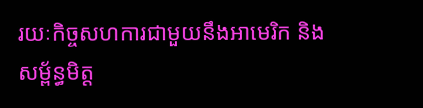រយៈកិច្ចសហការជាមួយនឹងអាមេរិក និងសម្ព័ន្ធមិត្ត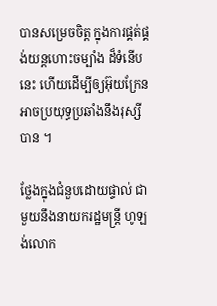បានសម្រេចចិត្ត ក្នុងការផ្គត់ផ្គង់យន្តហោះចម្បាំង ដ៏ទំនើបនេះ ហើយដើម្បីឲ្យអ៊ុយក្រែន អាចប្រយុទ្ធប្រឆាំងនឹងរុស្សីបាន ។

ថ្លែងក្នុងជំនួបដោយផ្ទាល់ ជាមួយនឹងនាយករដ្ឋមន្ត្រី ហូឡង់លោក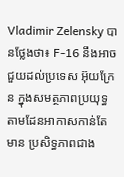Vladimir Zelensky បានថ្លែងថា៖ F-16 នឹងអាចជួយដល់ប្រទេស អ៊ុយក្រែន ក្នុងសមត្ថភាពប្រយុទ្ធ តាមដែនអាកាសកាន់តែមាន ប្រសិទ្ធភាពជាង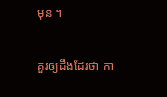មុន ។

គួរឲ្យដឹងដែរថា កា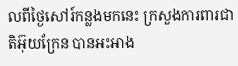លពីថ្ងៃសៅរ៍កន្លងមកនេះ ក្រសួងការពារជាតិអ៊ុយក្រែន បានអះអាង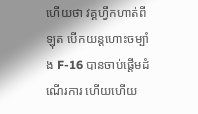ហើយថា វគ្គហ្វឹកហាត់ពីឡុត បើកយន្តហោះចម្បាំង F-16 បានចាប់ផ្តើមដំណើរការ ហើយហើយ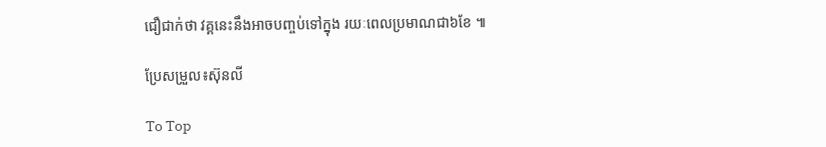ជឿជាក់ថា វគ្គនេះនឹងអាចបញ្ចប់ទៅក្នុង រយៈពេលប្រមាណជា៦ខែ ៕

ប្រែសម្រួល៖ស៊ុនលី

To Top